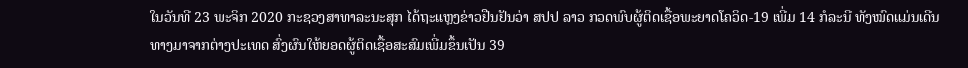ໃນວັນທີ 23 ພະຈິກ 2020 ກະຊວງສາທາລະນະສຸກ ໄດ້ຖະແຫຼງຂ່າວຢືນຢັນວ່າ ສປປ ລາວ ກວດພົບຜູ້ຕິດເຊື້ອພະຍາດໂຄວິດ-19 ເພີ່ມ 14 ກໍລະນີ ທັງໝົດແມ່ນເດີນທາງມາຈາກຕ່າງປະເທດ ສົ່ງຜົນໃຫ້ຍອດຜູ້ຕິດເຊື້ອສະສົມເພີ່ມຂຶ້ນເປັນ 39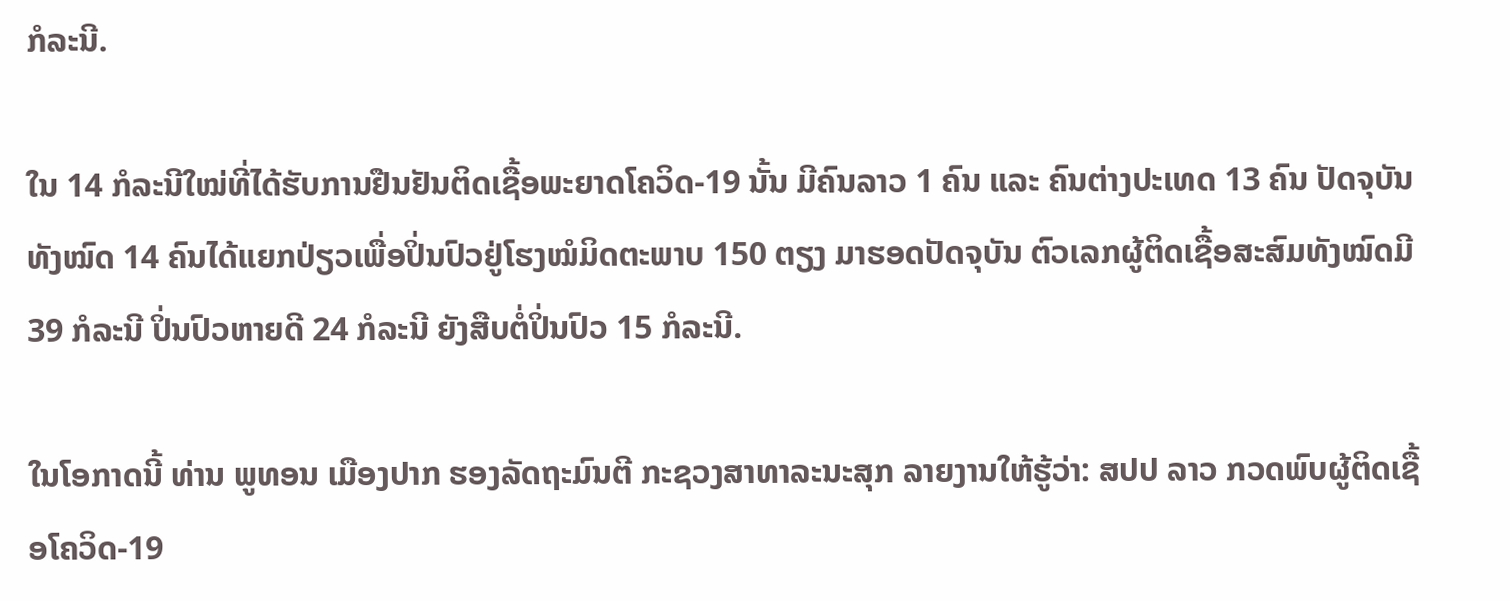ກໍລະນີ.

ໃນ 14 ກໍລະນີໃໝ່ທີ່ໄດ້ຮັບການຢືນຢັນຕິດເຊື້ອພະຍາດໂຄວິດ-19 ນັ້ນ ມີຄົນລາວ 1 ຄົນ ແລະ ຄົນຕ່າງປະເທດ 13 ຄົນ ປັດຈຸບັນ ທັງໝົດ 14 ຄົນໄດ້ແຍກປ່ຽວເພື່ອປິ່ນປົວຢູ່ໂຮງໝໍມິດຕະພາບ 150 ຕຽງ ມາຮອດປັດຈຸບັນ ຕົວເລກຜູ້ຕິດເຊື້ອສະສົມທັງໝົດມີ 39 ກໍລະນີ ປິ່ນປົວຫາຍດີ 24 ກໍລະນີ ຍັງສືບຕໍ່ປິ່ນປົວ 15 ກໍລະນີ.

ໃນໂອກາດນີ້ ທ່ານ ພູທອນ ເມືອງປາກ ຮອງລັດຖະມົນຕີ ກະຊວງສາທາລະນະສຸກ ລາຍງານໃຫ້ຮູ້ວ່າ: ສປປ ລາວ ກວດພົບຜູ້ຕິດເຊື້ອໂຄວິດ-19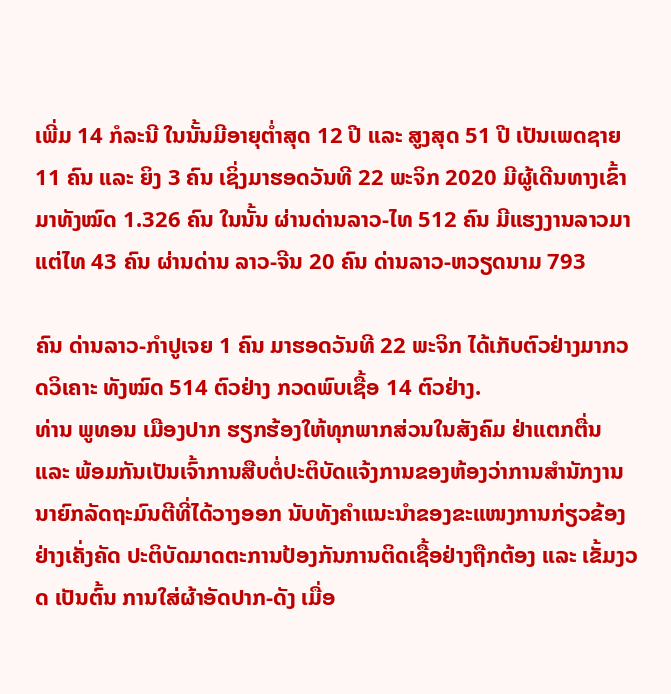ເພີ່ມ 14 ກໍລະນີ ໃນນັ້ນມີອາຍຸຕ່ຳສຸດ 12 ປີ ແລະ ສູງສຸດ 51 ປີ ເປັນເພດຊາຍ 11 ຄົນ ແລະ ຍິງ 3 ຄົນ ເຊິ່ງມາຮອດວັນທີ 22 ພະຈິກ 2020 ມີຜູ້ເດີນທາງເຂົ້າມາທັງໝົດ 1.326 ຄົນ ໃນນັ້ນ ຜ່ານດ່ານລາວ-ໄທ 512 ຄົນ ມີແຮງງານລາວມາແຕ່ໄທ 43 ຄົນ ຜ່ານດ່ານ ລາວ-ຈີນ 20 ຄົນ ດ່ານລາວ-ຫວຽດນາມ 793

ຄົນ ດ່ານລາວ-ກຳປູເຈຍ 1 ຄົນ ມາຮອດວັນທີ 22 ພະຈິກ ໄດ້ເກັບຕົວຢ່າງມາກວດວິເຄາະ ທັງໝົດ 514 ຕົວຢ່າງ ກວດພົບເຊື້ອ 14 ຕົວຢ່າງ.
ທ່ານ ພູທອນ ເມືອງປາກ ຮຽກຮ້ອງໃຫ້ທຸກພາກສ່ວນໃນສັງຄົມ ຢ່າແຕກຕື່ນ ແລະ ພ້ອມກັນເປັນເຈົ້າການສືບຕໍ່ປະຕິບັດແຈ້ງການຂອງຫ້ອງວ່າການສຳນັກງານນາຍົກລັດຖະມົນຕີທີ່ໄດ້ວາງອອກ ນັບທັງຄຳແນະນຳຂອງຂະແໜງການກ່ຽວຂ້ອງຢ່າງເຄັ່ງຄັດ ປະຕິບັດມາດຕະການປ້ອງກັນການຕິດເຊື້ອຢ່າງຖືກຕ້ອງ ແລະ ເຂັ້ມງວດ ເປັນຕົ້ນ ການໃສ່ຜ້າອັດປາກ-ດັງ ເມື່ອ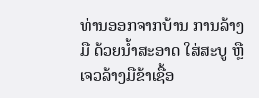ທ່ານອອກຈາກບ້ານ ການລ້າງມື ດ້ວຍນ້ຳສະອາດ ໃສ່ສະບູ ຫຼື ເຈວລ້າງມືຂ້າເຊື້ອ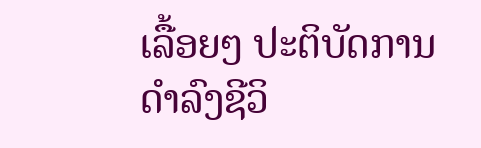ເລື້ອຍໆ ປະຕິບັດການດຳລົງຊີວິ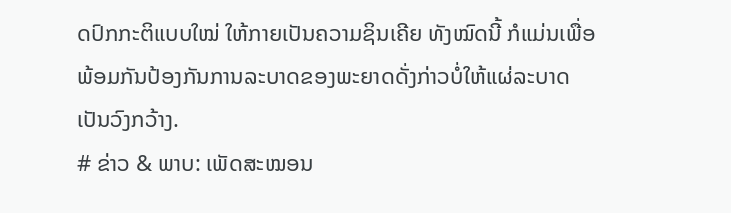ດປົກກະຕິແບບໃໝ່ ໃຫ້ກາຍເປັນຄວາມຊິນເຄີຍ ທັງໝົດນີ້ ກໍແມ່ນເພື່ອພ້ອມກັນປ້ອງກັນການລະບາດຂອງພະຍາດດັ່ງກ່າວບໍ່ໃຫ້ແຜ່ລະບາດເປັນວົງກວ້າງ.
# ຂ່າວ & ພາບ: ເພັດສະໝອນ